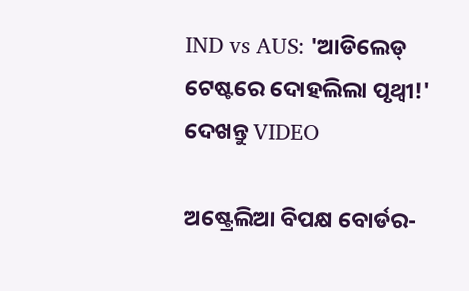IND vs AUS: 'ଆଡିଲେଡ୍ ଟେଷ୍ଟରେ ଦୋହଲିଲା ପୃଥ୍ଵୀ!' ଦେଖନ୍ତୁ VIDEO

ଅଷ୍ଟ୍ରେଲିଆ ବିପକ୍ଷ ବୋର୍ଡର-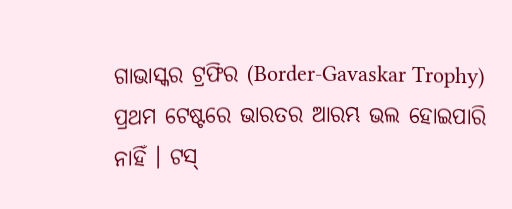ଗାଭାସ୍କର ଟ୍ରଫିର (Border-Gavaskar Trophy) ପ୍ରଥମ ଟେଷ୍ଟରେ ଭାରତର ଆରମ୍ଭ ଭଲ ହୋଇପାରି ନାହିଁ । ଟସ୍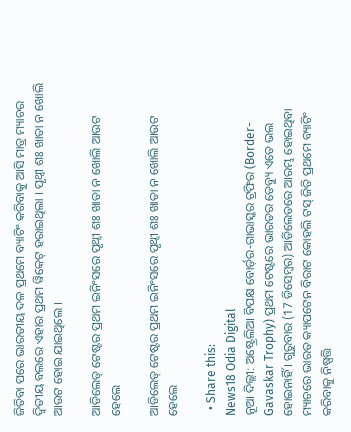ଜିତିବା ପରେ ଭାରତୀୟ ଦଳ ପ୍ରଥମେ ବ୍ୟାଟିଂ କରିବାକୁ ଆସି ମାତ୍ର ମ୍ୟାଚର ଦ୍ୱିତୀୟ ବଲରେ ଏହାର ପ୍ରଥମ ୱିକେଟ୍ ହରାଇଥିଲା । ପୃଥ୍ଵୀ ଶଃ ଖାତା ନ ଖୋଲି ଆଉଟ ହୋଇ ଯାଇଥିଲେ ।

ଆଡିଲେଡ୍ ଟେଷ୍ଟର ପ୍ରଥମ ଇନିଂସରେ ପୃଥ୍ଵୀ ଶଃ ଖାତା ନ ଖୋଲି ଆଉଟ ହେଲେ

ଆଡିଲେଡ୍ ଟେଷ୍ଟର ପ୍ରଥମ ଇନିଂସରେ ପୃଥ୍ଵୀ ଶଃ ଖାତା ନ ଖୋଲି ଆଉଟ ହେଲେ

  • Share this:
News18 Odia Digital
ନୂଆ ଦିଲ୍ଲୀ: ଅଷ୍ଟ୍ରେଲିଆ ବିପକ୍ଷ ବୋର୍ଡ଼ର-ଗାଭାସ୍କର ଟ୍ରଫିର (Border-Gavaskar Trophy) ପ୍ରଥମ ଟେଷ୍ଟରେ ଭାରତର ଡେବ୍ୟୁ ଏତେ ଭଲ ହୋଇନାହିଁ । ଗୁରୁବାର (17 ଡିସେମ୍ବର) ଆଡିଲେଡରେ ଆରମ୍ଭ ହୋଇଥିବା ମ୍ୟାଚରେ ଭାରତ କ୍ୟାପଟେନ ବିରାଟ କୋହଲି ଟସ୍ ଜିତି ପ୍ରଥମେ ବ୍ୟାଟିଂ କରିବାକୁ ନିଷ୍ପତ୍ତି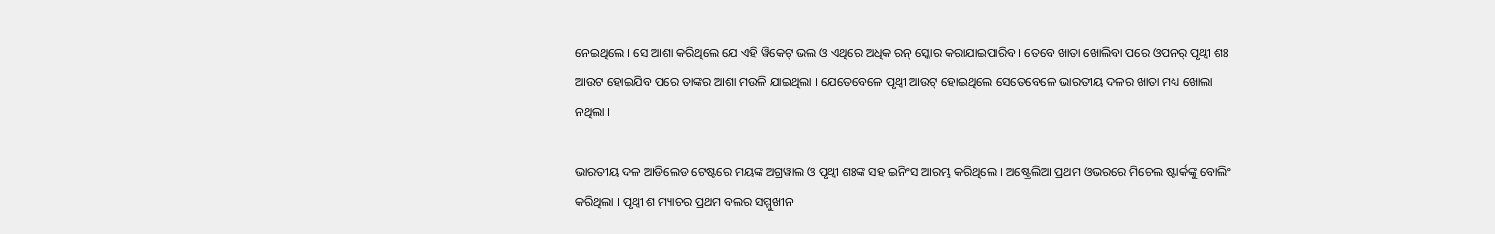ନେଇଥିଲେ । ସେ ଆଶା କରିଥିଲେ ଯେ ଏହି ୱିକେଟ୍ ଭଲ ଓ ଏଥିରେ ଅଧିକ ରନ୍ ସ୍କୋର କରାଯାଇପାରିବ । ତେବେ ଖାତା ଖୋଲିବା ପରେ ଓପନର୍ ପୃଥ୍ଵୀ ଶଃ ଆଉଟ ହୋଇଯିବ ପରେ ତାଙ୍କର ଆଶା ମଉଳି ଯାଇଥିଲା । ଯେତେବେଳେ ପୃଥ୍ଵୀ ଆଉଟ୍ ହୋଇଥିଲେ ସେତେବେଳେ ଭାରତୀୟ ଦଳର ଖାତା ମଧ୍ୟ ଖୋଲା ନଥିଲା ।

ଭାରତୀୟ ଦଳ ଆଡିଲେଡ ଟେଷ୍ଟରେ ମୟଙ୍କ ଅଗ୍ରୱାଲ ଓ ପୃଥ୍ଵୀ ଶଃଙ୍କ ସହ ଇନିଂସ ଆରମ୍ଭ କରିଥିଲେ । ଅଷ୍ଟ୍ରେଲିଆ ପ୍ରଥମ ଓଭରରେ ମିଚେଲ ଷ୍ଟାର୍କଙ୍କୁ ବୋଲିଂ କରିଥିଲା । ପୃଥ୍ଵୀ ଶ ମ୍ୟାଚର ପ୍ରଥମ ବଲର ସମ୍ମୁଖୀନ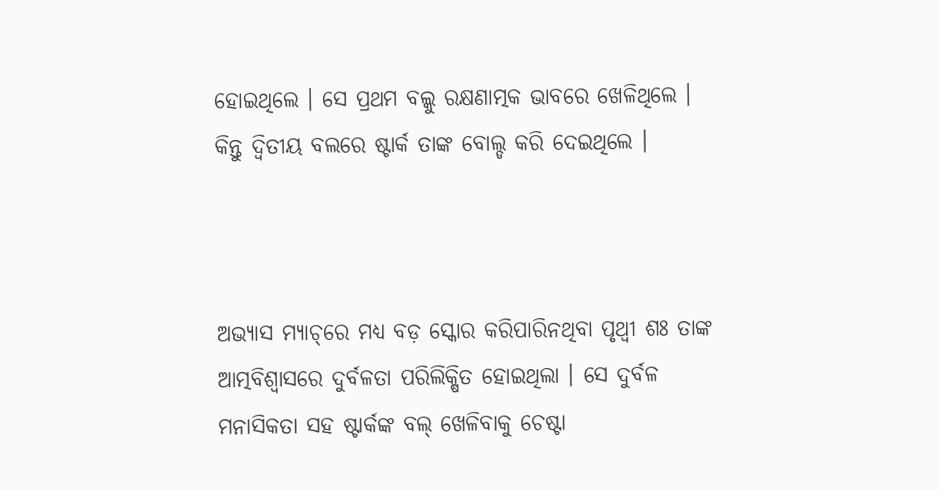ହୋଇଥିଲେ । ସେ ପ୍ରଥମ ବଲ୍କୁ ରକ୍ଷଣାତ୍ମକ ଭାବରେ ଖେଳିଥିଲେ । କିନ୍ତୁ ଦ୍ୱିତୀୟ ବଲରେ ଷ୍ଟାର୍କ ତାଙ୍କ ବୋଲ୍ଡ କରି ଦେଇଥିଲେ ।



ଅଭ୍ୟାସ ମ୍ୟାଚ୍‌ରେ ମଧ୍ୟ ବଡ଼ ସ୍କୋର କରିପାରିନଥିବା ପୃଥ୍ଵୀ ଶଃ ତାଙ୍କ ଆତ୍ମବିଶ୍ୱାସରେ ଦୁର୍ବଳତା ପରିଲିକ୍ଷିତ ହୋଇଥିଲା । ସେ ଦୁର୍ବଳ ମନାସିକତା ସହ ଷ୍ଟାର୍କଙ୍କ ବଲ୍ ଖେଳିବାକୁ ଚେଷ୍ଟା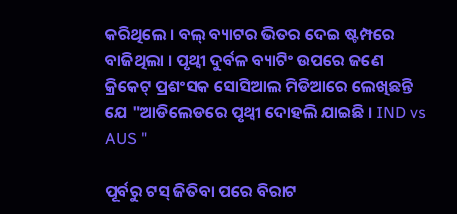କରିଥିଲେ । ବଲ୍ ବ୍ୟାଟର ଭିତର ଦେଇ ଷ୍ଟମ୍ପରେ ବାଜିଥିଲା । ପୃଥ୍ଵୀ ଦୁର୍ବଳ ବ୍ୟାଟିଂ ଉପରେ ଜଣେ କ୍ରିକେଟ୍ ପ୍ରଶଂସକ ସୋସିଆଲ ମିଡିଆରେ ଲେଖିଛନ୍ତି ଯେ "ଆଡିଲେଡରେ ପୃଥ୍ଵୀ ଦୋହଲି ଯାଇଛି । IND vs AUS "

ପୂର୍ବରୁ ଟସ୍ ଜିତିବା ପରେ ବିରାଟ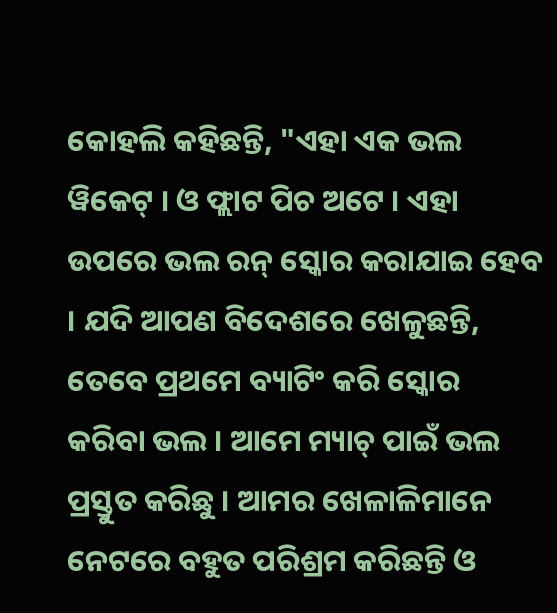କୋହଲି କହିଛନ୍ତି, "ଏହା ଏକ ଭଲ ୱିକେଟ୍ । ଓ ଫ୍ଲାଟ ପିଚ ଅଟେ । ଏହା ଉପରେ ଭଲ ରନ୍ ସ୍କୋର କରାଯାଇ ହେବ । ଯଦି ଆପଣ ବିଦେଶରେ ଖେଳୁଛନ୍ତି, ତେବେ ପ୍ରଥମେ ବ୍ୟାଟିଂ କରି ସ୍କୋର କରିବା ଭଲ । ଆମେ ମ୍ୟାଚ୍ ପାଇଁ ଭଲ ପ୍ରସ୍ତୁତ କରିଛୁ । ଆମର ଖେଳାଳିମାନେ ନେଟରେ ବହୁତ ପରିଶ୍ରମ କରିଛନ୍ତି ଓ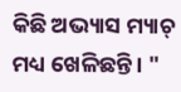କିଛି ଅଭ୍ୟାସ ମ୍ୟାଚ୍ ମଧ୍ୟ ଖେଳିଛନ୍ତି। "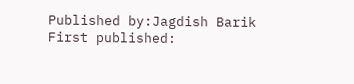Published by:Jagdish Barik
First published: